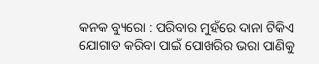କନକ ବ୍ୟୁରୋ : ପରିବାର ମୁହଁରେ ଦାନା ଟିକିଏ ଯୋଗାଡ କରିବା ପାଇଁ ପୋଖରିର ଭରା ପାଣିକୁ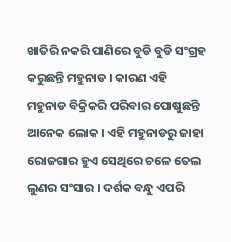ଖାତିରି ନକରି ପାଣିରେ ବୁଡି ବୁଡି ସଂଗ୍ରହ କରୁଛନ୍ତି ମହୁନାଡ । କାରଣ ଏହି ମହୁନାଡ ବିକ୍ରିକରି ପରିବାର ପୋଷୁଛନ୍ତି ଆନେକ ଲୋକ । ଏହି ମହୁନାଡରୁ ଜାହା ରୋଜଗାର ହୁଏ ସେଥିରେ ଚଳେ ତେଲ ଲୁଣର ସଂସାର । ଦର୍ଶକ ବନ୍ଧୁ ଏପରି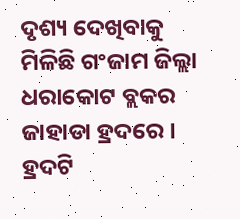ଦୃଶ୍ୟ ଦେଖିବାକୁ ମିଳିଛି ଗଂଜାମ ଜିଲ୍ଲା ଧରାକୋଟ ବ୍ଲକର ଜାହାଡା ହ୍ରଦରେ । ହ୍ରଦଟି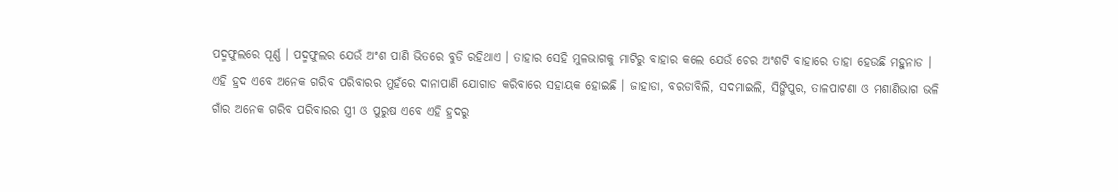ପଦ୍ମଫୁଲରେ ପୂର୍ଣ୍ଣ । ପଦ୍ମଫୁଲର ଯେଉଁ ଅଂଶ ପାଣି ଭିତରେ ବୁଡି ରହିଥାଏ । ତାହାର ସେହି ମୁଳଭାଗକୁ ମାଟିରୁ ବାହାର କଲେ ଯେଉଁ ଚେର ଅଂଶଟି ବାହାରେ ତାହା ହେଉଛି ମହୁନାଡ । ଏହି ହ୍ରଦ ଏବେ ଅନେକ ଗରିବ ପରିବାରର ମୁହଁରେ ଦାନାପାଣି ଯୋଗାଡ କରିବାରେ ସହାୟକ ହୋଇଛି । ଜାହାଡା, ବରଡାବିଲି, ସଦମାଇଲି, ସିଙ୍ଗିପୁର, ତାଳପାଟଣା ଓ ମଶାଣିଭାଗ ଭଳି ଗାଁର ଅନେକ ଗରିବ ପରିବାରର ସ୍ତ୍ରୀ ଓ ପୁରୁଷ ଏବେ ଏହି ହ୍ରଦରୁ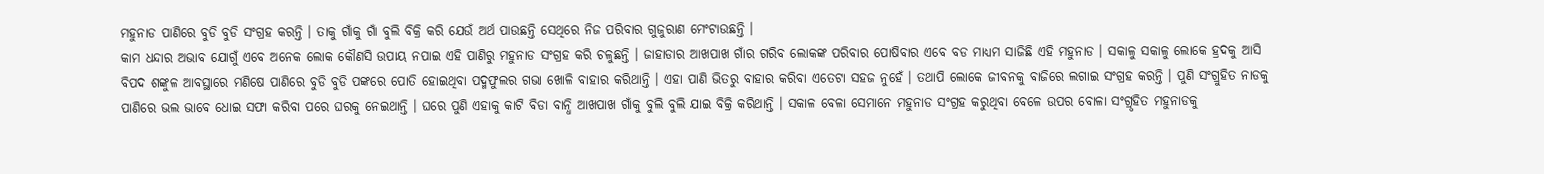ମହୁନାଡ ପାଣିରେ ବୁଡି ବୁଡି ସଂଗ୍ରହ କରନ୍ତି । ତାକୁ ଗାଁକୁ ଗାଁ ବୁଲି ବିକ୍ରି କରି ଯେଉଁ ଅର୍ଥ ପାଉଛନ୍ତି ସେଥିରେ ନିଜ ପରିବାର ଗୁଜୁରାଣ ମେଂଟାଉଛନ୍ତି ।
କାମ ଧନ୍ଦାର ଅଭାବ ଯୋଗୁଁ ଏବେ ଅନେକ ଲୋକ କୌଣସି ଉପାୟ ନପାଇ ଏହି ପାଣିରୁ ମହୁନାଡ ସଂଗ୍ରହ କରି ଚଳୁଛନ୍ତି । ଜାହାଡାର ଆଖପାଖ ଗାଁର ଗରିବ ଲୋକଙ୍କ ପରିବାର ପୋଷିବାର ଏବେ ବଡ ମାଧ୍ୟମ ସାଜିଛି ଏହି ମହୁନାଡ । ସକାଳୁ ସକାଳୁ ଲୋକେ ହ୍ରଦକୁ ଆସି ବିପଦ ଶଙ୍କୁଳ ଆବସ୍ଥାରେ ମଣିଷେ ପାଣିରେ ବୁଡି ବୁଡି ପଙ୍କରେ ପୋତି ହୋଇଥିବା ପଦ୍ମଫୁଲର ଗଭା ଖୋଳି ବାହାର କରିଥାନ୍ତି । ଏହା ପାଣି ଭିତରୁ ବାହାର କରିବା ଏତେଟା ସହଜ ନୁହେଁ । ତଥାପି ଲୋକେ ଜୀବନକୁ ବାଜିରେ ଲଗାଇ ସଂଗ୍ରହ କରନ୍ତି । ପୁଣି ସଂଗ୍ରୁହିତ ନାଡକୁ ପାଣିରେ ଭଲ ଭାବେ ଧୋଇ ସଫା କରିବା ପରେ ଘରକୁ ନେଇଥାନ୍ତି । ଘରେ ପୁଣି ଏହାକୁ କାଟି ବିଡା ବାନ୍ଧି ଆଖପାଖ ଗାଁକୁ ବୁଲି ବୁଲି ଯାଇ ବିକ୍ରି କରିଥାନ୍ତି । ସକାଳ ବେଳା ସେମାନେ ମହୁନାଡ ସଂଗ୍ରହ କରୁଥିବା ବେଳେ ଉପର ବୋଳା ସଂଗ୍ରୃହିତ ମହୁନାଡକୁ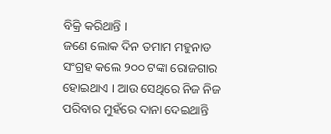ବିକ୍ରି କରିଥାନ୍ତି ।
ଜଣେ ଲୋକ ଦିନ ତମାମ ମହୁନାଡ ସଂଗ୍ରହ କଲେ ୨୦୦ ଟଙ୍କା ରୋଜଗାର ହୋଇଥାଏ । ଆଉ ସେଥିରେ ନିଜ ନିଜ ପରିବାର ମୁହଁରେ ଦାନା ଦେଇଥାନ୍ତି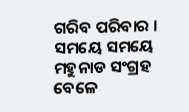ଗରିବ ପରିବାର । ସମୟେ ସମୟେ ମହୁନାଡ ସଂଗ୍ରହ ବେଳେ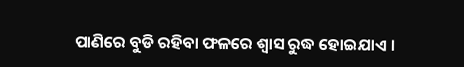ପାଣିରେ ବୁଡି ରହିବା ଫଳରେ ଶ୍ୱାସ ରୁଦ୍ଧ ହୋଇଯାଏ ।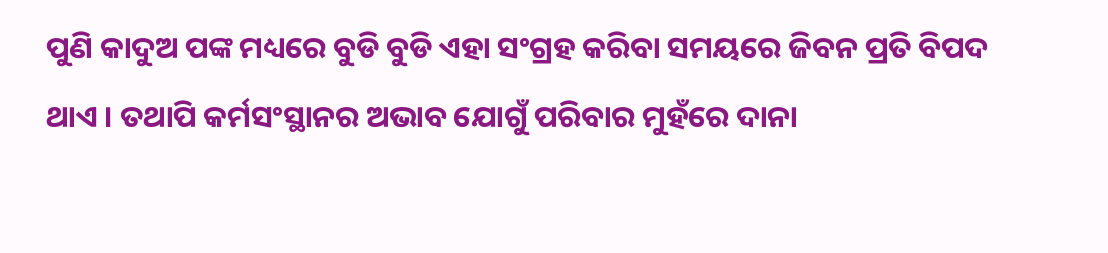ପୁଣି କାଦୁଅ ପଙ୍କ ମଧ୍ୟରେ ବୁଡି ବୁଡି ଏହା ସଂଗ୍ରହ କରିବା ସମୟରେ ଜିବନ ପ୍ରତି ବିପଦ ଥାଏ । ତଥାପି କର୍ମସଂସ୍ଥାନର ଅଭାବ ଯୋଗୁଁ ପରିବାର ମୁହଁରେ ଦାନା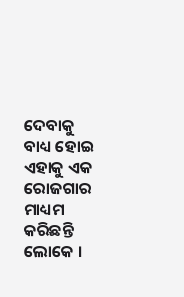ଦେବାକୁ ବାଧ୍ୟ ହୋଇ ଏହାକୁ ଏକ ରୋଜଗାର ମାଧ୍ୟମ କରିଛନ୍ତି ଲୋକେ ।